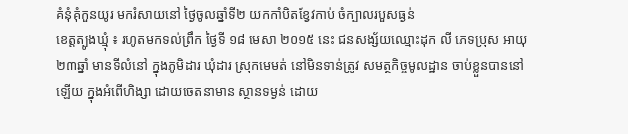គំនុំគុំកួនយូរ មករំសាយនៅ ថ្ងៃចូលឆ្នាំទី២ យកកាំបិតខ្វែវកាប់ ចំក្បាលរបួសធ្ងន់
ខេត្តត្បូងឃ្មុំ ៖ រហូតមកទល់ព្រឹក ថ្ងៃទី ១៨ មេសា ២០១៥ នេះ ជនសង្ស័យឈ្មោះដុក លី ភេទប្រុស អាយុ២៣ឆ្នាំ មានទីលំនៅ ក្នុងភូមិដារ ឃុំដារ ស្រុកមេមត់ នៅមិនទាន់ត្រូវ សមត្ថកិច្ចមូលដ្ឋាន ចាប់ខ្លួនបាននៅឡើយ ក្នុងអំពើហិង្សា ដោយចេតនាមាន ស្ថានទម្ងន់ ដោយ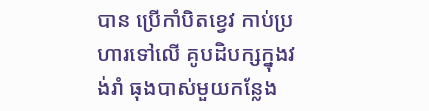បាន ប្រើកាំបិតខ្វេវ កាប់ប្រហារទៅលើ គូបដិបក្សក្នុងវង់រាំ ធុងបាស់មួយកន្លែង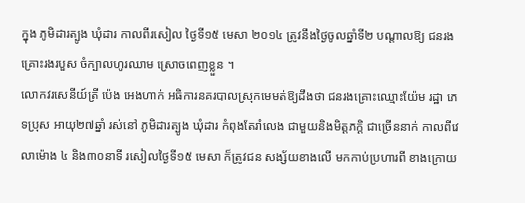ក្នុង ភូមិដារត្បូង ឃុំដារ កាលពីរសៀល ថ្ងៃទី១៥ មេសា ២០១៤ ត្រូវនឹងថ្ងៃចូលឆ្នាំទី២ បណ្តាលឱ្យ ជនរងគ្រោះរងរបួស ចំក្បាលហូរឈាម ស្រោចពេញខ្លួន ។
លោកវរសេនីយ៍ត្រី ប៉េង អេងហាក់ អធិការនគរបាលស្រុកមេមត់ឱ្យដឹងថា ជនរងគ្រោះឈ្មោះយ៉ែម រដ្ឋា ភេទប្រុស អាយុ២៧ឆ្នាំ រស់នៅ ភូមិដារត្បូង ឃុំដារ កំពុងតែរាំលេង ជាមួយនិងមិត្តភក្តិ ជាច្រើននាក់ កាលពីវេលាម៉ោង ៤ និង៣០នាទី រសៀលថ្ងៃទី១៥ មេសា ក៏ត្រូវជន សង្ស័យខាងលើ មកកាប់ប្រហារពី ខាងក្រោយ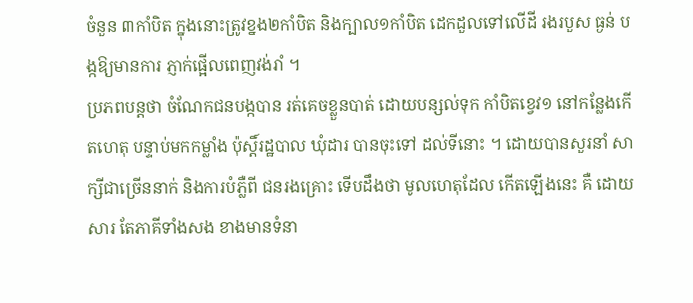ចំនួន ៣កាំបិត ក្នុងនោះត្រូវខ្នង២កាំបិត និងក្បាល១កាំបិត ដេកដួលទៅលើដី រងរបួស ធ្ងន់ បង្កឱ្យមានការ ភ្ញាក់ផ្អើលពេញវង់រាំ ។
ប្រភពបន្តថា ចំណែកជនបង្កបាន រត់គេចខ្លួនបាត់ ដោយបន្សល់ទុក កាំបិតខ្វេវ១ នៅកន្លែងកើតហេតុ បន្ទាប់មកកម្លាំង ប៉ុស្តិ៍រដ្ឋបាល ឃុំដារ បានចុះទៅ ដល់ទីនោះ ។ ដោយបានសួរនាំ សាក្សីជាច្រើននាក់ និងការបំភ្លឺពី ជនរងគ្រោះ ទើបដឹងថា មូលហេតុដែល កើតឡើងនេះ គឺ ដោយសារ តែភាគីទាំងសង ខាងមានទំនា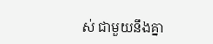ស់ ជាមួយនឹងគ្នា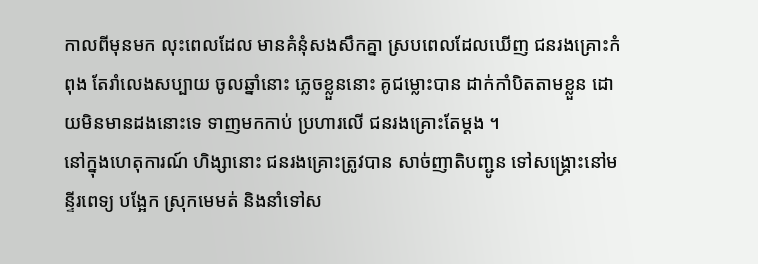កាលពីមុនមក លុះពេលដែល មានគំនុំសងសឹកគ្នា ស្របពេលដែលឃើញ ជនរងគ្រោះកំពុង តែរាំលេងសប្បាយ ចូលឆ្នាំនោះ ភ្លេចខ្លួននោះ គូជម្លោះបាន ដាក់កាំបិតតាមខ្លួន ដោយមិនមានដងនោះទេ ទាញមកកាប់ ប្រហារលើ ជនរងគ្រោះតែម្តង ។
នៅក្នុងហេតុការណ៍ ហិង្សានោះ ជនរងគ្រោះត្រូវបាន សាច់ញាតិបញ្ជូន ទៅសង្គ្រោះនៅមន្ទីរពេទ្យ បង្អែក ស្រុកមេមត់ និងនាំទៅស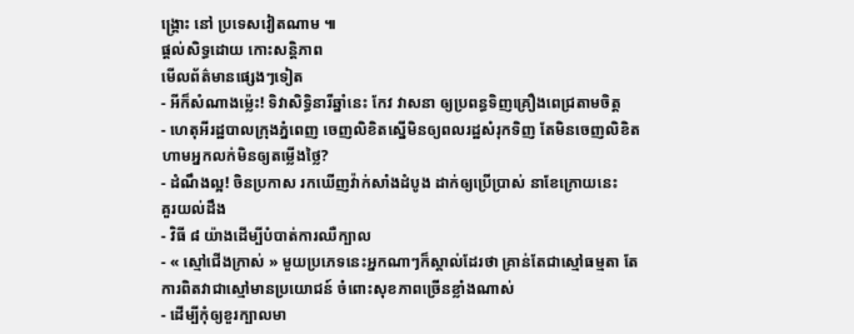ង្គ្រោះ នៅ ប្រទេសវៀតណាម ៕
ផ្តល់សិទ្ធដោយ កោះសន្តិភាព
មើលព័ត៌មានផ្សេងៗទៀត
- អីក៏សំណាងម្ល៉េះ! ទិវាសិទ្ធិនារីឆ្នាំនេះ កែវ វាសនា ឲ្យប្រពន្ធទិញគ្រឿងពេជ្រតាមចិត្ត
- ហេតុអីរដ្ឋបាលក្រុងភ្នំពេញ ចេញលិខិតស្នើមិនឲ្យពលរដ្ឋសំរុកទិញ តែមិនចេញលិខិតហាមអ្នកលក់មិនឲ្យតម្លើងថ្លៃ?
- ដំណឹងល្អ! ចិនប្រកាស រកឃើញវ៉ាក់សាំងដំបូង ដាក់ឲ្យប្រើប្រាស់ នាខែក្រោយនេះ
គួរយល់ដឹង
- វិធី ៨ យ៉ាងដើម្បីបំបាត់ការឈឺក្បាល
- « ស្មៅជើងក្រាស់ » មួយប្រភេទនេះអ្នកណាៗក៏ស្គាល់ដែរថា គ្រាន់តែជាស្មៅធម្មតា តែការពិតវាជាស្មៅមានប្រយោជន៍ ចំពោះសុខភាពច្រើនខ្លាំងណាស់
- ដើម្បីកុំឲ្យខួរក្បាលមា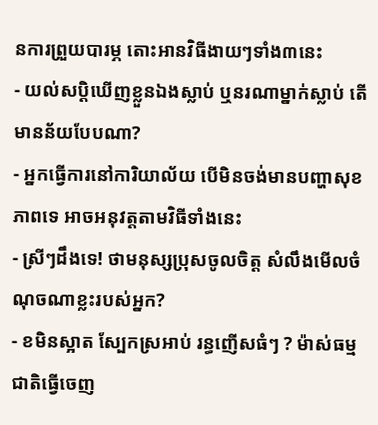នការព្រួយបារម្ភ តោះអានវិធីងាយៗទាំង៣នេះ
- យល់សប្តិឃើញខ្លួនឯងស្លាប់ ឬនរណាម្នាក់ស្លាប់ តើមានន័យបែបណា?
- អ្នកធ្វើការនៅការិយាល័យ បើមិនចង់មានបញ្ហាសុខភាពទេ អាចអនុវត្តតាមវិធីទាំងនេះ
- ស្រីៗដឹងទេ! ថាមនុស្សប្រុសចូលចិត្ត សំលឹងមើលចំណុចណាខ្លះរបស់អ្នក?
- ខមិនស្អាត ស្បែកស្រអាប់ រន្ធញើសធំៗ ? ម៉ាស់ធម្មជាតិធ្វើចេញ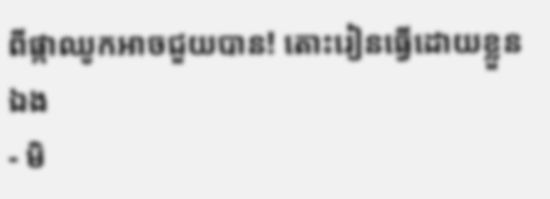ពីផ្កាឈូកអាចជួយបាន! តោះរៀនធ្វើដោយខ្លួនឯង
- មិ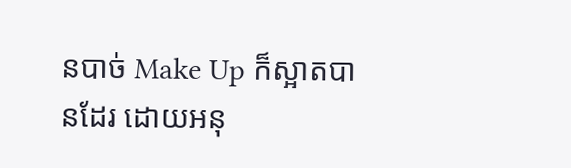នបាច់ Make Up ក៏ស្អាតបានដែរ ដោយអនុ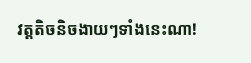វត្តតិចនិចងាយៗទាំងនេះណា!